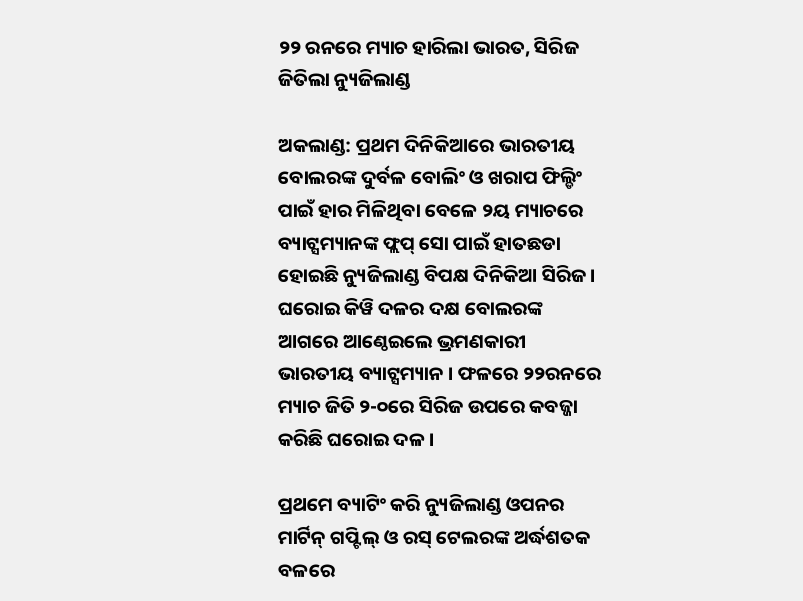୨୨ ରନରେ ମ୍ୟାଚ ହାରିଲା ଭାରତ, ସିରିଜ ଜିତିଲା ନ୍ୟୁଜିଲାଣ୍ଡ

ଅକଲାଣ୍ଡ: ପ୍ରଥମ ଦିନିକିଆରେ ଭାରତୀୟ ବୋଲରଙ୍କ ଦୁର୍ବଳ ବୋଲିଂ ଓ ଖରାପ ଫିଲ୍ଡିଂ ପାଇଁ ହାର ମିଳିଥିବା ବେଳେ ୨ୟ ମ୍ୟାଚରେ ବ୍ୟାଟ୍ସମ୍ୟାନଙ୍କ ଫ୍ଲପ୍ ସୋ ପାଇଁ ହାତଛଡା ହୋଇଛି ନ୍ୟୁଜିଲାଣ୍ଡ ବିପକ୍ଷ ଦିନିକିଆ ସିରିଜ । ଘରୋଇ କିୱି ଦଳର ଦକ୍ଷ ବୋଲରଙ୍କ ଆଗରେ ଆଣ୍ଠେଇଲେ ଭ୍ରମଣକାରୀ ଭାରତୀୟ ବ୍ୟାଟ୍ସମ୍ୟାନ । ଫଳରେ ୨୨ରନରେ ମ୍ୟାଚ ଜିତି ୨-୦ରେ ସିରିଜ ଉପରେ କବଜ୍ଜା କରିଛି ଘରୋଇ ଦଳ ।

ପ୍ରଥମେ ବ୍ୟାଟିଂ କରି ନ୍ୟୁଜିଲାଣ୍ଡ ଓପନର ମାର୍ଟିନ୍ ଗପ୍ଟିଲ୍ ଓ ରସ୍ ଟେଲରଙ୍କ ଅର୍ଦ୍ଧଶତକ ବଳରେ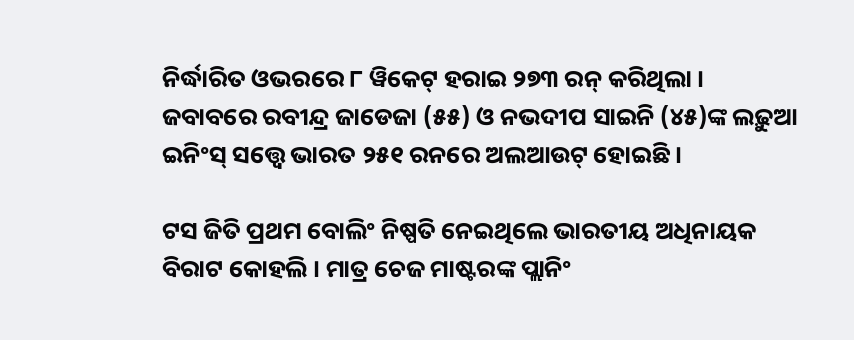ନିର୍ଦ୍ଧାରିତ ଓଭରରେ ୮ ୱିକେଟ୍ ହରାଇ ୨୭୩ ରନ୍ କରିଥିଲା । ଜବାବରେ ରବୀନ୍ଦ୍ର ଜାଡେଜା (୫୫) ଓ ନଭଦୀପ ସାଇନି (୪୫)ଙ୍କ ଲଢ଼ୁଆ ଇନିଂସ୍ ସତ୍ତ୍ୱେ ଭାରତ ୨୫୧ ରନରେ ଅଲଆଉଟ୍ ହୋଇଛି ।

ଟସ ଜିତି ପ୍ରଥମ ବୋଲିଂ ନିଷ୍ପତି ନେଇଥିଲେ ଭାରତୀୟ ଅଧିନାୟକ ବିରାଟ କୋହଲି । ମାତ୍ର ଚେଜ ମାଷ୍ଟରଙ୍କ ପ୍ଲାନିଂ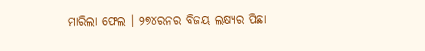ମାରିଲା ଫେଲ । ୨୭୪ରନର ବିଜୟ ଲକ୍ଷ୍ୟର ପିଛା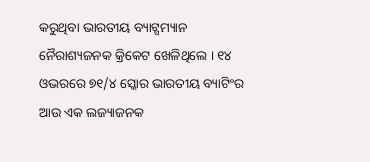କରୁଥିବା ଭାରତୀୟ ବ୍ୟାଟ୍ସମ୍ୟାନ ନୈରାଶ୍ୟଜନକ କ୍ରିକେଟ ଖେଳିଥିଲେ । ୧୪ ଓଭରରେ ୭୧/୪ ସ୍କୋର ଭାରତୀୟ ବ୍ୟାଟିଂର ଆଉ ଏକ ଲଜ୍ୟାଜନକ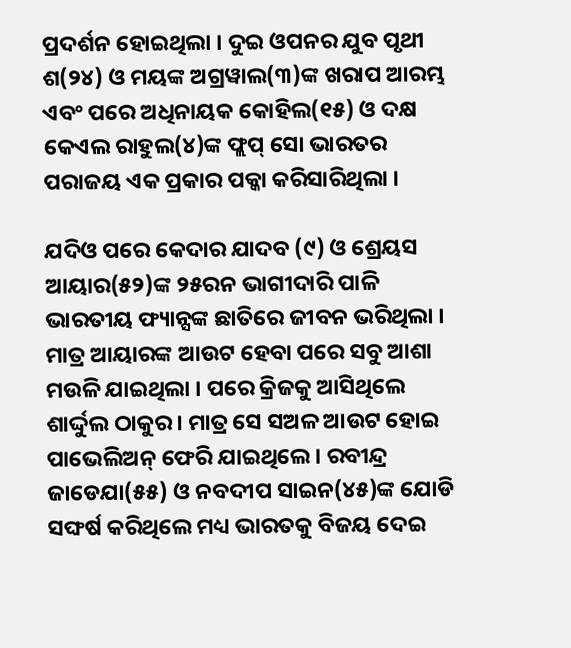ପ୍ରଦର୍ଶନ ହୋଇଥିଲା । ଦୁଇ ଓପନର ଯୁବ ପୃଥୀ ଶ(୨୪) ଓ ମୟଙ୍କ ଅଗ୍ରୱାଲ(୩)ଙ୍କ ଖରାପ ଆରମ୍ଭ ଏବଂ ପରେ ଅଧିନାୟକ କୋହିଲ(୧୫) ଓ ଦକ୍ଷ କେଏଲ ରାହୁଲ(୪)ଙ୍କ ଫ୍ଲପ୍ ସୋ ଭାରତର ପରାଜୟ ଏକ ପ୍ରକାର ପକ୍କା କରିସାରିଥିଲା ।

ଯଦିଓ ପରେ କେଦାର ଯାଦବ (୯) ଓ ଶ୍ରେୟସ ଆୟାର(୫୨)ଙ୍କ ୨୫ରନ ଭାଗୀଦାରି ପାଳି ଭାରତୀୟ ଫ୍ୟାନ୍ସଙ୍କ ଛାତିରେ ଜୀବନ ଭରିଥିଲା । ମାତ୍ର ଆୟାରଙ୍କ ଆଉଟ ହେବା ପରେ ସବୁ ଆଶା ମଉଳି ଯାଇଥିଲା । ପରେ କ୍ରିଜକୁ ଆସିଥିଲେ ଶାର୍ଦ୍ଦୁଲ ଠାକୁର । ମାତ୍ର ସେ ସଅଳ ଆଉଟ ହୋଇ ପାଭେଲିଅନ୍ ଫେରି ଯାଇଥିଲେ । ରବୀନ୍ଦ୍ର ଜାଡେଯା(୫୫) ଓ ନବଦୀପ ସାଇନ(୪୫)ଙ୍କ ଯୋଡି ସଙ୍ଘର୍ଷ କରିଥିଲେ ମଧ୍ୟ ଭାରତକୁ ବିଜୟ ଦେଇ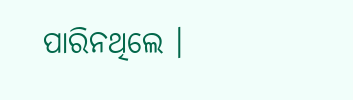ପାରିନଥିଲେ ।